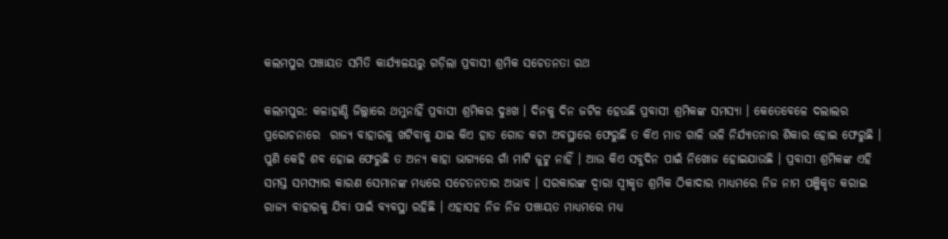କଲମପୁର ପଞ୍ଚାୟତ ସମିତି କାର୍ଯ୍ୟାଳୟରୁ ଗଡ଼ିଲା ପ୍ରବାସୀ ଶ୍ରମିକ ସଚେତନତା ରଥ

କଲମପୁର: କଳାହାଣ୍ଡି ଜିଲ୍ଲାରେ ଥମୁନାହିଁ ପ୍ରବାସୀ ଶ୍ରମିକର ଦୁଃଖ । ଦିନକୁ ଦିନ ଜଟିଳ ହେଉଛି ପ୍ରବାସୀ ଶ୍ରମିକଙ୍କ ସମସ୍ୟା । କେତେବେଳେ ଦଲାଲର ପ୍ରରୋଚନାରେ  ରାଜ୍ୟ ବାହାରକୁ ଖଟିବାକୁ ଯାଇ କିଏ ହାତ ଗୋଡ କଟା ଅବସ୍ଥାରେ ଫେରୁଛି ତ କିଏ ମାଡ ଗାଳି ଭଳି ନିର୍ଯ୍ୟାତନାର ଶିକାର ହୋଇ ଫେରୁଛି । ପୁଣି କେହି ଶବ ହୋଇ ଫେରୁଛି ତ ଅନ୍ୟ କାହା ଭାଗ୍ୟରେ ଗାଁ ମାଟି ଜୁଟୁ ନାହିଁ । ଆଉ କିଏ ସବୁଦିନ ପାଇଁ ନିଖୋଜ ହୋଇଯାଉଛି । ପ୍ରବାସୀ ଶ୍ରମିକଙ୍କ ଏହି ସମସ୍ତ ସମସ୍ୟାର କାରଣ ସେମାନଙ୍କ ମଧ୍ୟରେ ସଚେତନତାର ଅଭାବ । ସରକାରଙ୍କ ଦ୍ୱାରା ସ୍ୱୀକୃତ ଶ୍ରମିକ ଠିକାଦାର ମାଧ୍ୟମରେ ନିଜ ନାମ ପଞ୍ଜିକୃତ କରାଇ ରାଜ୍ୟ ବାହାରକୁ ଯିବା ପାଇଁ ବ୍ୟବସ୍ଥା ରହିଛି । ଏହାସହ ନିଜ ନିଜ ପଞ୍ଚାୟତ ମାଧ୍ୟମରେ ମଧ୍ୟ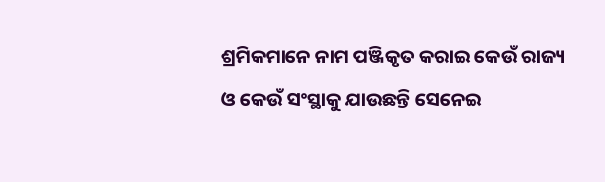ଶ୍ରମିକମାନେ ନାମ ପଞ୍ଜିକୃତ କରାଇ କେଉଁ ରାଜ୍ୟ ଓ କେଉଁ ସଂସ୍ଥାକୁ ଯାଉଛନ୍ତି ସେନେଇ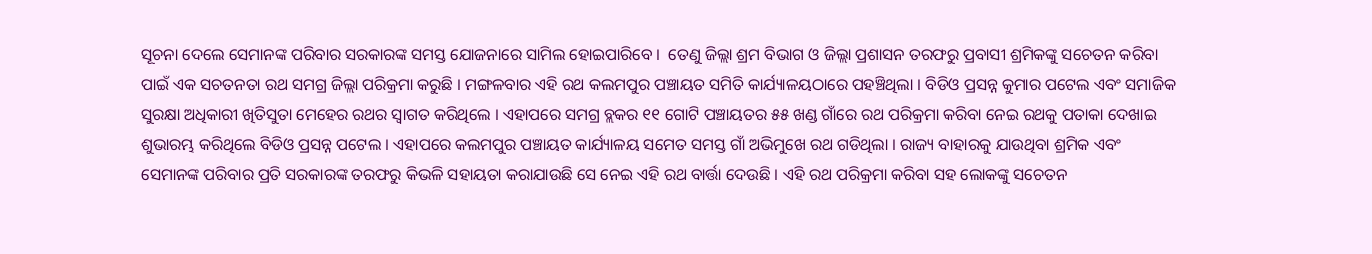ସୂଚନା ଦେଲେ ସେମାନଙ୍କ ପରିବାର ସରକାରଙ୍କ ସମସ୍ତ ଯୋଜନାରେ ସାମିଲ ହୋଇପାରିବେ ।  ତେଣୁ ଜିଲ୍ଲା ଶ୍ରମ ବିଭାଗ ଓ ଜିଲ୍ଲା ପ୍ରଶାସନ ତରଫରୁ ପ୍ରବାସୀ ଶ୍ରମିକଙ୍କୁ ସଚେତନ କରିବା ପାଇଁ ଏକ ସଚତନତା ରଥ ସମଗ୍ର ଜିଲ୍ଲା ପରିକ୍ରମା କରୁଛି । ମଙ୍ଗଳବାର ଏହି ରଥ କଲମପୁର ପଞ୍ଚାୟତ ସମିତି କାର୍ଯ୍ୟାଳୟଠାରେ ପହଞ୍ଚିଥିଲା । ବିଡିଓ ପ୍ରସନ୍ନ କୁମାର ପଟେଲ ଏବଂ ସମାଜିକ ସୁରକ୍ଷା ଅଧିକାରୀ ଖିତିସୁତା ମେହେର ରଥର ସ୍ୱାଗତ କରିଥିଲେ । ଏହାପରେ ସମଗ୍ର ବ୍ଲକର ୧୧ ଗୋଟି ପଞ୍ଚାୟତର ୫୫ ଖଣ୍ଡ ଗାଁରେ ରଥ ପରିକ୍ରମା କରିବା ନେଇ ରଥକୁ ପତାକା ଦେଖାଇ ଶୁଭାରମ୍ଭ କରିଥିଲେ ବିଡିଓ ପ୍ରସନ୍ନ ପଟେଲ । ଏହାପରେ କଲମପୁର ପଞ୍ଚାୟତ କାର୍ଯ୍ୟାଳୟ ସମେତ ସମସ୍ତ ଗାଁ ଅଭିମୁଖେ ରଥ ଗଡିଥିଲା । ରାଜ୍ୟ ବାହାରକୁ ଯାଉଥିବା ଶ୍ରମିକ ଏବଂ ସେମାନଙ୍କ ପରିବାର ପ୍ରତି ସରକାରଙ୍କ ତରଫରୁ କିଭଳି ସହାୟତା କରାଯାଉଛି ସେ ନେଇ ଏହି ରଥ ବାର୍ତ୍ତା ଦେଉଛି । ଏହି ରଥ ପରିକ୍ରମା କରିବା ସହ ଲୋକଙ୍କୁ ସଚେତନ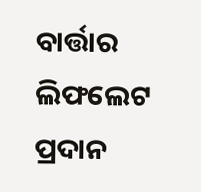ବାର୍ତ୍ତାର ଲିଫଲେଟ ପ୍ରଦାନ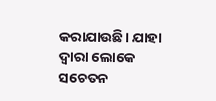କରାଯାଉଛି। ଯାହା ଦ୍ୱାରା ଲୋକେ ସଚେତନ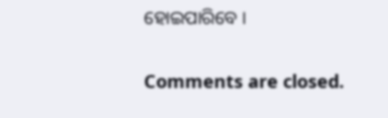ହୋଇପାରିବେ ।

Comments are closed.